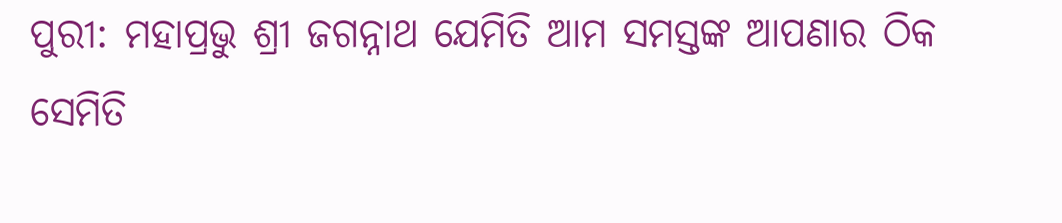ପୁରୀ: ମହାପ୍ରଭୁ ଶ୍ରୀ ଜଗନ୍ନାଥ ଯେମିତି ଆମ ସମସ୍ତଙ୍କ ଆପଣାର ଠିକ ସେମିତି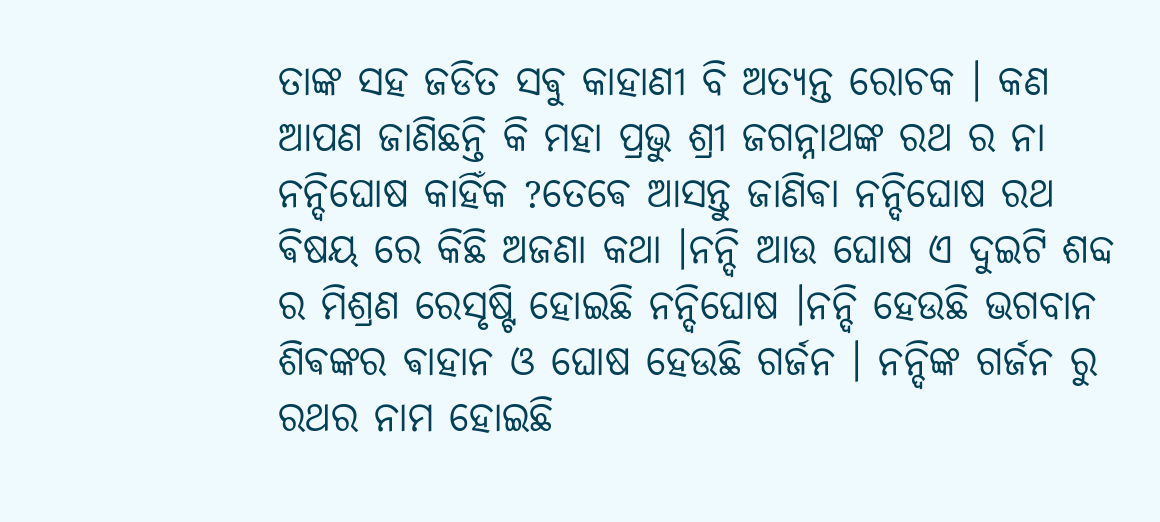ତାଙ୍କ ସହ ଜଡିତ ସଵୁ କାହାଣୀ ବି ଅତ୍ୟନ୍ତ ରୋଚକ । କଣ ଆପଣ ଜାଣିଛନ୍ତି କି ମହା ପ୍ରଭୁ ଶ୍ରୀ ଜଗନ୍ନାଥଙ୍କ ରଥ ର ନା ନନ୍ଦିଘୋଷ କାହିଁକ ?ତେଵେ ଆସନ୍ତୁ ଜାଣିଵା ନନ୍ଦିଘୋଷ ରଥ ଵିଷୟ ରେ କିଛି ଅଜଣା କଥା ।ନନ୍ଦି ଆଉ ଘୋଷ ଏ ଦୁଇଟି ଶବ୍ଦ ର ମିଶ୍ରଣ ରେସୃଷ୍ଟି ହୋଇଛି ନନ୍ଦିଘୋଷ ।ନନ୍ଦି ହେଉଛି ଭଗବାନ ଶିଵଙ୍କର ଵାହାନ ଓ ଘୋଷ ହେଉଛି ଗର୍ଜନ । ନନ୍ଦିଙ୍କ ଗର୍ଜନ ରୁ ରଥର ନାମ ହୋଇଛି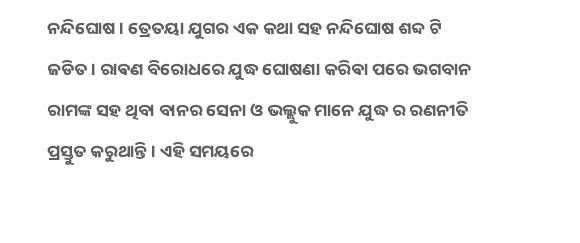ନନ୍ଦିଘୋଷ । ତ୍ରେତୟା ଯୁଗର ଏକ କଥା ସହ ନନ୍ଦିଘୋଷ ଶବ୍ଦ ଟି ଜଡିତ । ରାଵଣ ବିରୋଧରେ ଯୁଦ୍ଧ ଘୋଷଣା କରିଵା ପରେ ଭଗବାନ ରାମଙ୍କ ସହ ଥିବା ବାନର ସେନା ଓ ଭଲ୍ଲୁକ ମାନେ ଯୁଦ୍ଧ ର ରଣନୀତି ପ୍ରସ୍ତୁତ କରୁଥାନ୍ତି । ଏହି ସମୟରେ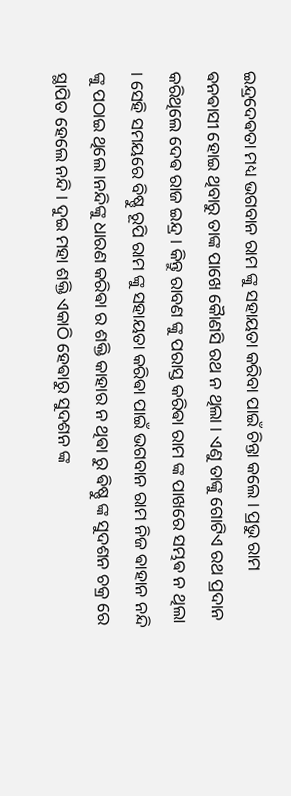ଇନ୍ଦ୍ରଦେଵତା ମଧ୍ୟ ଭଗବାନ ରାମ ଙ୍କୁ ସହାୟତା କରିବା ପାଇଁ ଚିନ୍ତା କଲେ । ପ୍ରଭୁ ରାମ ଵନଵାସୀ ହୋଇ ଥିବାରୁ ତାଙ୍କ ପାଖେ କୋୖଣସି ରଥ ନ ଥିଲା । ଏଣୁ ତାଙ୍କୁ ଗୋଟିଏ ରଥ ପ୍ରଦାନ କରିଥିଲେ ଦେଵ ରାଜ ଇନ୍ଦ୍ର । କିନ୍ତୁ ରାବଣ ଙ୍କୁ ପରାସ୍ତ କରିଵା ରାମ ଙ୍କ ପାଖରେ ସମ୍ଭଵ ନ ଥିଲା । ସେହି ସମୟରେ ବିଷ୍ଣୁ ରୂପି ରାମ ଙ୍କୁ ସହାୟତା କରିଵା ପାଇଁ ଭଗବାନ ରାମ ନିଜ ଵାହାନ ନନ୍ଦି ଙ୍କୁ ପଠାଇ ଥିଲେ ।ନନ୍ଦିଙ୍କୁ ଧାରଣ କରିଵା ର ଶକ୍ତି କାହାର ନ ଥିଵା ରୁ ଵିଷ୍ଣୁ ଙ୍କ ସୁଦଶନ ଚକ୍ର ରେ ସ୍ଥାପିତ ହେଲେ ନନ୍ଦି । ଦୁଇ ମହା ଶକ୍ତି ଏକାଠି ହେଵାରୁ ସୁଦଶନ ଙ୍କ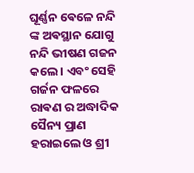ଘୂର୍ଣ୍ଣନ ଵେଳେ ନନ୍ଦି ଙ୍କ ଅଵସ୍ଥାନ ଯୋଗୁ ନନ୍ଦି ଭୀଷଣ ଗଜନ କଲେ । ଏବଂ ସେହି ଗର୍ଜନ ଫଳରେ ରାଵଣ ର ଅଦ୍ଧାଦିକ ସୈନ୍ୟ ପ୍ରାଣ ହରାଇଲେ ଓ ଶ୍ରୀ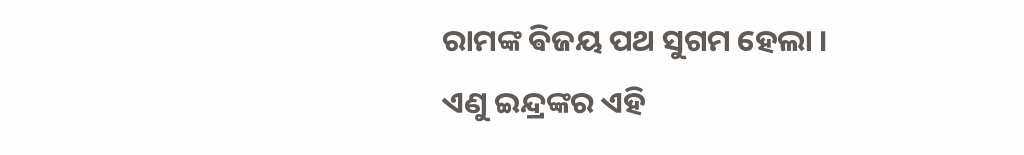ରାମଙ୍କ ଵିଜୟ ପଥ ସୁଗମ ହେଲା । ଏଣୁ ଇନ୍ଦ୍ରଙ୍କର ଏହି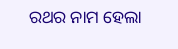ରଥର ନାମ ହେଲା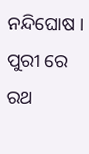ନନ୍ଦିଘୋଷ । ପୁରୀ ରେ ରଥ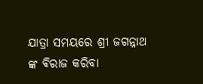ଯାତ୍ରା ସମୟରେ ଶ୍ରୀ ଜଗନ୍ନାଥ ଙ୍କ ଵିରାଜ କରିବା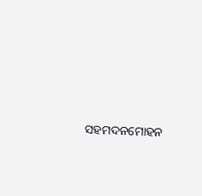ସହମଦନମୋହନ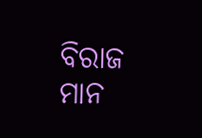ବିରାଜ ମାନ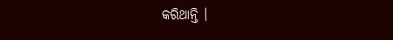କରିଥାନ୍ତି ।